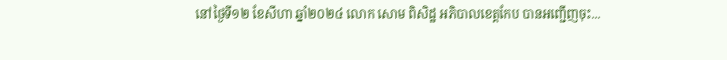នៅថ្ងៃទី១២ ខែសីហា ឆ្នាំ២០២៤ លោក សោម ពិសិដ្ឋ អភិបាលខេត្តកែប បានអញ្ជើញចុះ...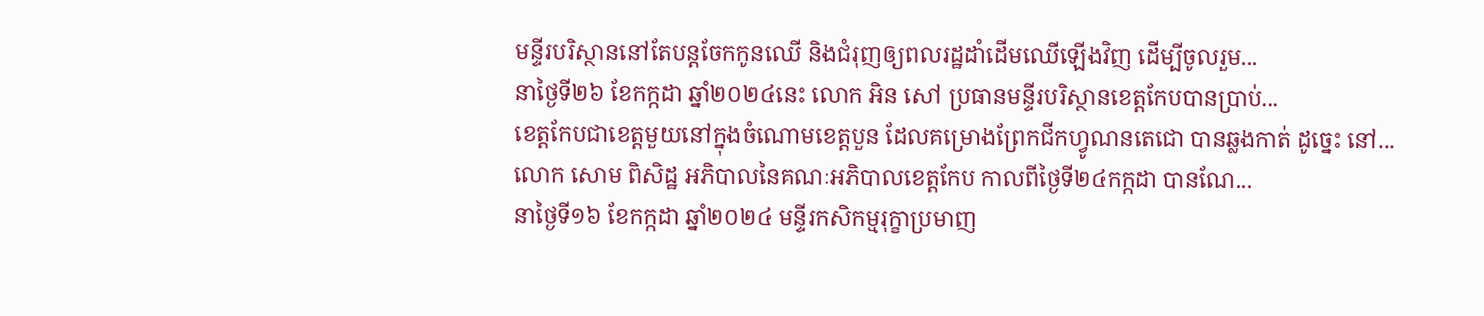មន្ទីរបរិស្ថាននៅតែបន្តចែកកូនឈើ និងជំរុញឲ្យពលរដ្ឋដាំដើមឈើឡើងវិញ ដើម្បីចូលរួម...
នាថ្ងៃទី២៦ ខែកក្កដា ឆ្នាំ២០២៤នេះ លោក អិន សៅ ប្រធានមន្ទីរបរិស្ថានខេត្តកែបបានប្រាប់...
ខេត្តកែបជាខេត្តមួយនៅក្នុងចំណោមខេត្តបួន ដែលគម្រោងព្រែកជីកហ្វូណនតេជោ បានឆ្លងកាត់ ដូច្នេះ នៅ...
លោក សោម ពិសិដ្ឋ អភិបាលនៃគណៈអភិបាលខេត្តកែប កាលពីថ្ងៃទី២៤កក្កដា បានណែ...
នាថ្ងៃទី១៦ ខែកក្កដា ឆ្នាំ២០២៤ មន្ទីរកសិកម្មរុក្ខាប្រមាញ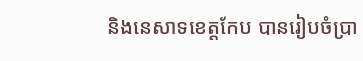និងនេសាទខេត្តកែប បានរៀបចំប្រា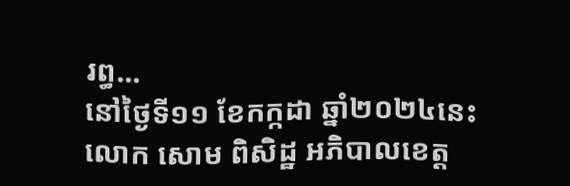រព្ធ...
នៅថ្ងៃទី១១ ខែកក្កដា ឆ្នាំ២០២៤នេះ លោក សោម ពិសិដ្ឋ អភិបាលខេត្ត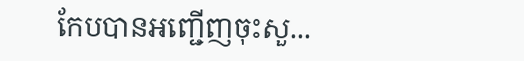កែបបានអញ្ជើញចុះសួ...